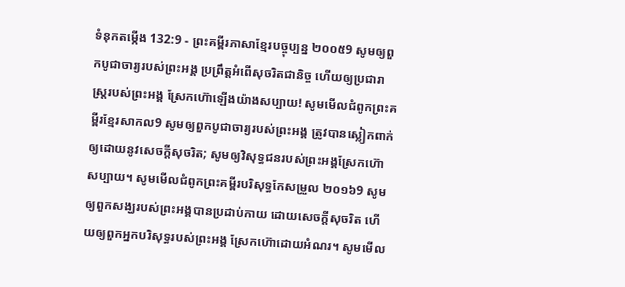ទំនុកតម្កើង 132:9 - ព្រះគម្ពីរភាសាខ្មែរបច្ចុប្បន្ន ២០០៥9 សូមឲ្យពួកបូជាចារ្យរបស់ព្រះអង្គ ប្រព្រឹត្តអំពើសុចរិតជានិច្ច ហើយឲ្យប្រជារាស្ត្ររបស់ព្រះអង្គ ស្រែកហ៊ោឡើងយ៉ាងសប្បាយ! សូមមើលជំពូកព្រះគម្ពីរខ្មែរសាកល9 សូមឲ្យពួកបូជាចារ្យរបស់ព្រះអង្គ ត្រូវបានស្លៀកពាក់ឲ្យដោយនូវសេចក្ដីសុចរិត; សូមឲ្យវិសុទ្ធជនរបស់ព្រះអង្គស្រែកហ៊ោសប្បាយ។ សូមមើលជំពូកព្រះគម្ពីរបរិសុទ្ធកែសម្រួល ២០១៦9 សូមឲ្យពួកសង្ឃរបស់ព្រះអង្គបានប្រដាប់កាយ ដោយសេចក្ដីសុចរិត ហើយឲ្យពួកអ្នកបរិសុទ្ធរបស់ព្រះអង្គ ស្រែកហ៊ោដោយអំណរ។ សូមមើល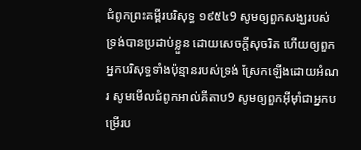ជំពូកព្រះគម្ពីរបរិសុទ្ធ ១៩៥៤9 សូមឲ្យពួកសង្ឃរបស់ទ្រង់បានប្រដាប់ខ្លួន ដោយសេចក្ដីសុចរិត ហើយឲ្យពួកអ្នកបរិសុទ្ធទាំងប៉ុន្មានរបស់ទ្រង់ ស្រែកឡើងដោយអំណរ សូមមើលជំពូកអាល់គីតាប9 សូមឲ្យពួកអ៊ីមុាំជាអ្នកបម្រើរប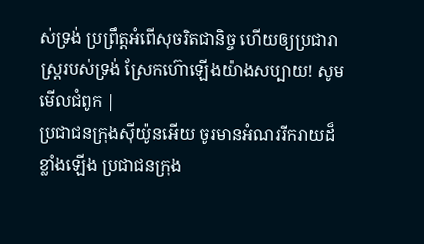ស់ទ្រង់ ប្រព្រឹត្តអំពើសុចរិតជានិច្ច ហើយឲ្យប្រជារាស្ត្ររបស់ទ្រង់ ស្រែកហ៊ោឡើងយ៉ាងសប្បាយ! សូមមើលជំពូក |
ប្រជាជនក្រុងស៊ីយ៉ូនអើយ ចូរមានអំណររីករាយដ៏ខ្លាំងឡើង ប្រជាជនក្រុង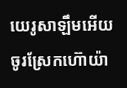យេរូសាឡឹមអើយ ចូរស្រែកហ៊ោយ៉ា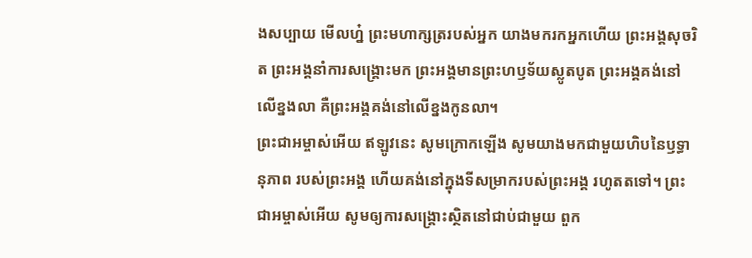ងសប្បាយ មើលហ្ន៎ ព្រះមហាក្សត្ររបស់អ្នក យាងមករកអ្នកហើយ ព្រះអង្គសុចរិត ព្រះអង្គនាំការសង្គ្រោះមក ព្រះអង្គមានព្រះហឫទ័យស្លូតបូត ព្រះអង្គគង់នៅលើខ្នងលា គឺព្រះអង្គគង់នៅលើខ្នងកូនលា។
ព្រះជាអម្ចាស់អើយ ឥឡូវនេះ សូមក្រោកឡើង សូមយាងមកជាមួយហិបនៃឫទ្ធានុភាព របស់ព្រះអង្គ ហើយគង់នៅក្នុងទីសម្រាករបស់ព្រះអង្គ រហូតតទៅ។ ព្រះជាអម្ចាស់អើយ សូមឲ្យការសង្គ្រោះស្ថិតនៅជាប់ជាមួយ ពួក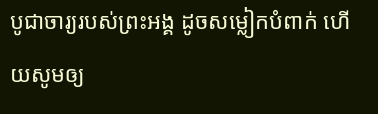បូជាចារ្យរបស់ព្រះអង្គ ដូចសម្លៀកបំពាក់ ហើយសូមឲ្យ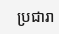ប្រជារា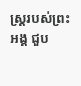ស្ត្ររបស់ព្រះអង្គ ជួប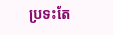ប្រទះតែ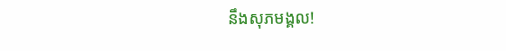នឹងសុភមង្គល!